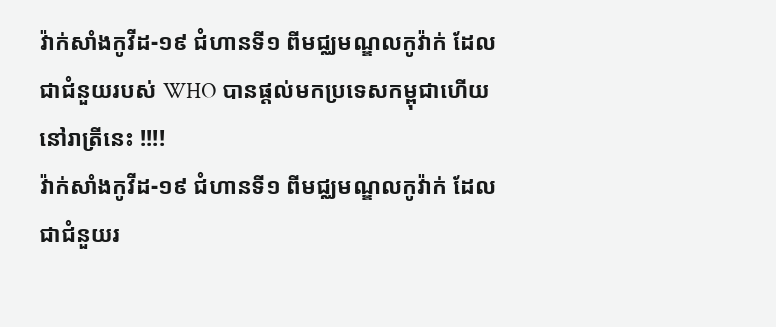វ៉ាក់សាំងកូវីដ-១៩ ជំហានទី១ ពីមជ្ឈមណ្ឌលកូវ៉ាក់ ដែលជាជំនួយរបស់ WHO បានផ្តល់មកប្រទេសកម្ពុជាហើយ នៅរាត្រីនេះ !!!!
វ៉ាក់សាំងកូវីដ-១៩ ជំហានទី១ ពីមជ្ឈមណ្ឌលកូវ៉ាក់ ដែលជាជំនួយរ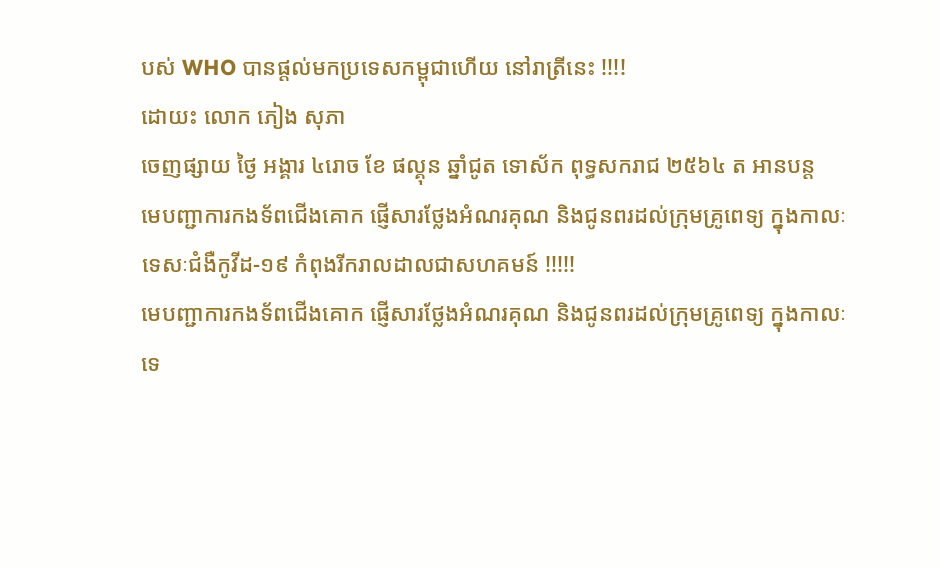បស់ WHO បានផ្តល់មកប្រទេសកម្ពុជាហើយ នៅរាត្រីនេះ !!!!
ដោយះ លោក ភៀង សុភា
ចេញផ្សាយ ថ្ងៃ អង្គារ ៤រោច ខែ ផល្គុន ឆ្នាំជូត ទោស័ក ពុទ្ធសករាជ ២៥៦៤ ត អានបន្ត
មេបញ្ជាការកងទ័ពជើងគោក ផ្ញើសារថ្លែងអំណរគុណ និងជូនពរដល់ក្រុមគ្រូពេទ្យ ក្នុងកាលៈទេសៈជំងឺកូវីដ-១៩ កំពុងរីករាលដាលជាសហគមន៍ !!!!!
មេបញ្ជាការកងទ័ពជើងគោក ផ្ញើសារថ្លែងអំណរគុណ និងជូនពរដល់ក្រុមគ្រូពេទ្យ ក្នុងកាលៈទេ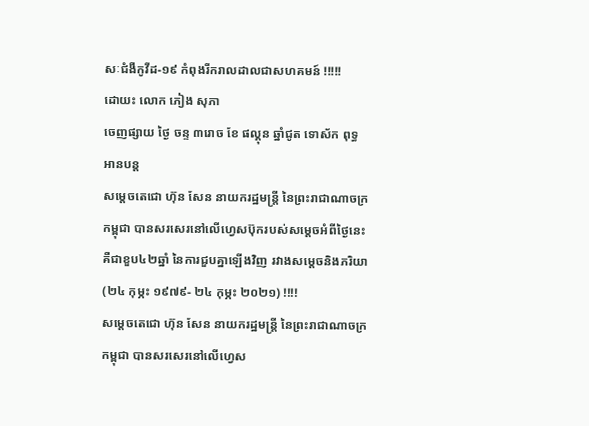សៈជំងឺកូវីដ-១៩ កំពុងរីករាលដាលជាសហគមន៍ !!!!!
ដោយះ លោក ភៀង សុភា
ចេញផ្សាយ ថ្ងៃ ចន្ទ ៣រោច ខែ ផល្គុន ឆ្នាំជូត ទោស័ក ពុទ្ធ អានបន្ត
សម្ដេចតេជោ ហ៊ុន សែន នាយករដ្ឋមន្ត្រី នៃព្រះរាជាណាចក្រកម្ពុជា បានសរសេរនៅលើហ្វេសប៊ុករបស់សម្ដេចអំពីថ្ងៃនេះគឺជាខួប៤២ឆ្នាំ នៃការជួបគ្នាឡើងវិញ រវាងសម្ដេចនិងភរិយា (២៤ កុម្ភះ ១៩៧៩- ២៤ កុម្ភះ ២០២១) !!!!
សម្ដេចតេជោ ហ៊ុន សែន នាយករដ្ឋមន្ត្រី នៃព្រះរាជាណាចក្រកម្ពុជា បានសរសេរនៅលើហ្វេស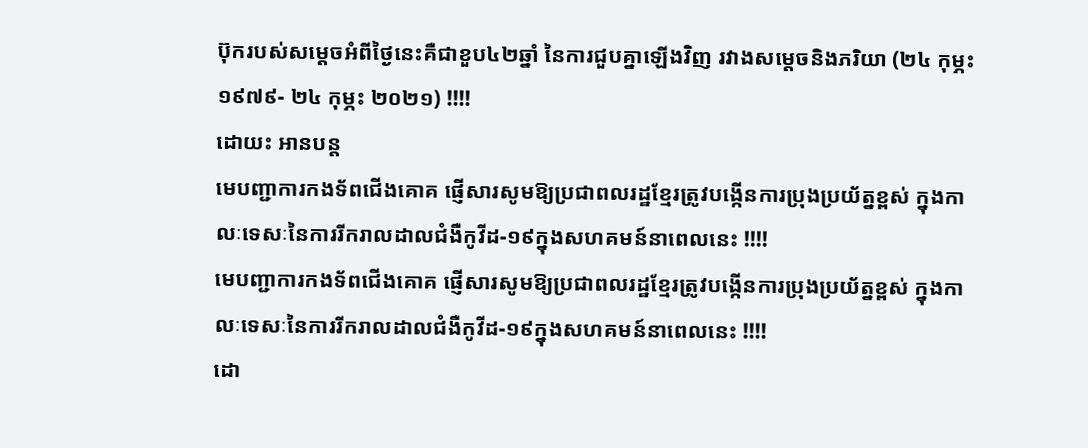ប៊ុករបស់សម្ដេចអំពីថ្ងៃនេះគឺជាខួប៤២ឆ្នាំ នៃការជួបគ្នាឡើងវិញ រវាងសម្ដេចនិងភរិយា (២៤ កុម្ភះ ១៩៧៩- ២៤ កុម្ភះ ២០២១) !!!!
ដោយះ អានបន្ត
មេបញ្ជាការកងទ័ពជើងគោគ ផ្ញើសារសូមឱ្យប្រជាពលរដ្ឋខ្មែរត្រូវបង្កើនការប្រុងប្រយ័ត្នខ្ពស់ ក្នុងកាលៈទេសៈនៃការរីករាលដាលជំងឺកូវីដ-១៩ក្នុងសហគមន៍នាពេលនេះ !!!!
មេបញ្ជាការកងទ័ពជើងគោគ ផ្ញើសារសូមឱ្យប្រជាពលរដ្ឋខ្មែរត្រូវបង្កើនការប្រុងប្រយ័ត្នខ្ពស់ ក្នុងកាលៈទេសៈនៃការរីករាលដាលជំងឺកូវីដ-១៩ក្នុងសហគមន៍នាពេលនេះ !!!!
ដោ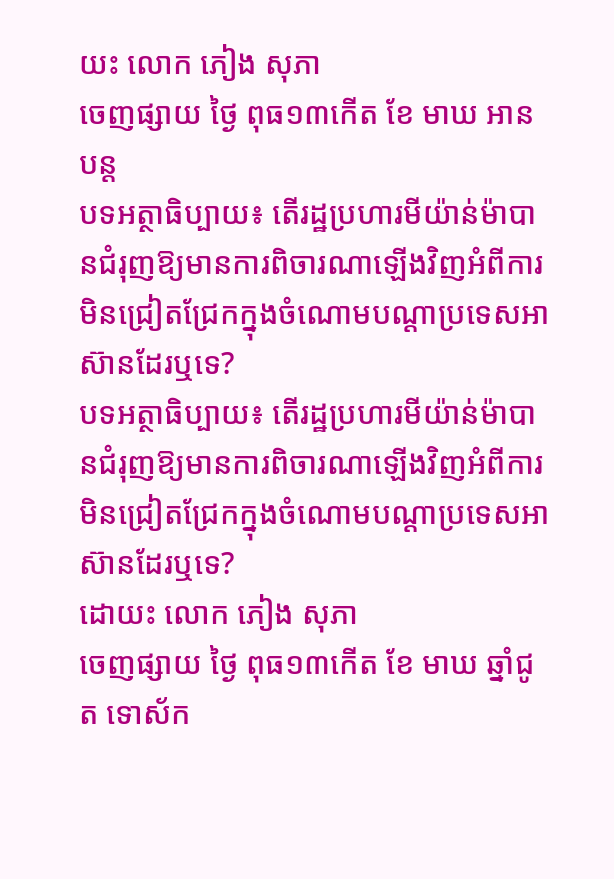យះ លោក ភៀង សុភា
ចេញផ្សាយ ថ្ងៃ ពុធ១៣កើត ខែ មាឃ អានបន្ត
បទអត្ថាធិប្បាយ៖ តើរដ្ឋប្រហារមីយ៉ាន់ម៉ាបានជំរុញឱ្យមានការពិចារណាឡើងវិញអំពីការមិនជ្រៀតជ្រែកក្នុងចំណោមបណ្តាប្រទេសអាស៊ានដែរឬទេ?
បទអត្ថាធិប្បាយ៖ តើរដ្ឋប្រហារមីយ៉ាន់ម៉ាបានជំរុញឱ្យមានការពិចារណាឡើងវិញអំពីការមិនជ្រៀតជ្រែកក្នុងចំណោមបណ្តាប្រទេសអាស៊ានដែរឬទេ?
ដោយះ លោក ភៀង សុភា
ចេញផ្សាយ ថ្ងៃ ពុធ១៣កើត ខែ មាឃ ឆ្នាំជូត ទោស័ក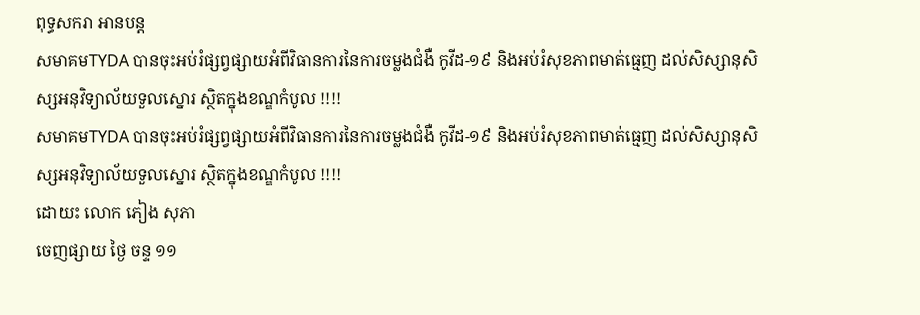ពុទ្ធសករា អានបន្ត
សមាគមTYDA បានចុះអប់រំផ្សព្វផ្សាយអំពីវិធានការនៃការចម្លងជំងឺ កូវីដ-១៩ និងអប់រំសុខភាពមាត់ធ្មេញ ដល់សិស្សានុសិស្សអនុវិទ្យាល័យទួលស្នោរ ស្ថិតក្នុងខណ្ឌកំបូល !!!!
សមាគមTYDA បានចុះអប់រំផ្សព្វផ្សាយអំពីវិធានការនៃការចម្លងជំងឺ កូវីដ-១៩ និងអប់រំសុខភាពមាត់ធ្មេញ ដល់សិស្សានុសិស្សអនុវិទ្យាល័យទួលស្នោរ ស្ថិតក្នុងខណ្ឌកំបូល !!!!
ដោយះ លោក ភៀង សុភា
ចេញផ្សាយ ថ្ងៃ ចន្ទ ១១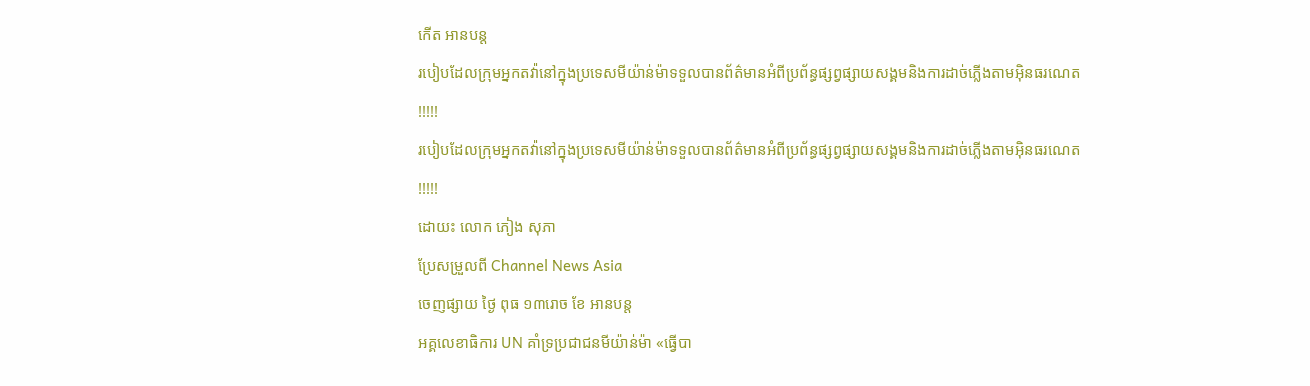កើត អានបន្ត
របៀបដែលក្រុមអ្នកតវ៉ានៅក្នុងប្រទេសមីយ៉ាន់ម៉ាទទួលបានព័ត៌មានអំពីប្រព័ន្ធផ្សព្វផ្សាយសង្គមនិងការដាច់ភ្លើងតាមអ៊ិនធរណេត !!!!!
របៀបដែលក្រុមអ្នកតវ៉ានៅក្នុងប្រទេសមីយ៉ាន់ម៉ាទទួលបានព័ត៌មានអំពីប្រព័ន្ធផ្សព្វផ្សាយសង្គមនិងការដាច់ភ្លើងតាមអ៊ិនធរណេត !!!!!
ដោយះ លោក ភៀង សុភា
ប្រែសម្រួលពី Channel News Asia
ចេញផ្សាយ ថ្ងៃ ពុធ ១៣រោច ខែ អានបន្ត
អគ្គលេខាធិការ UN គាំទ្រប្រជាជនមីយ៉ាន់ម៉ា «ធ្វើបា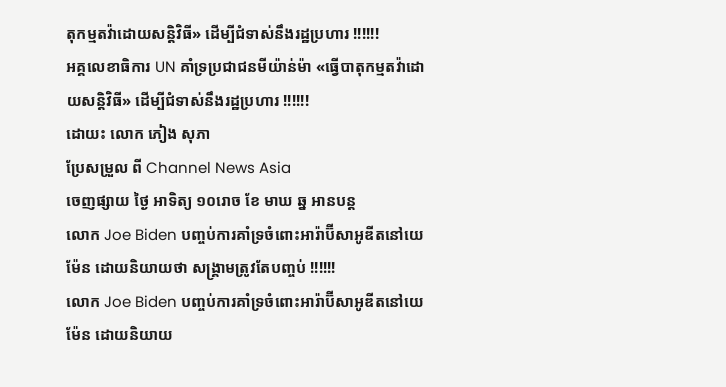តុកម្មតវ៉ាដោយសន្តិវិធី» ដើម្បីជំទាស់នឹងរដ្ឋប្រហារ !!!!!!
អគ្គលេខាធិការ UN គាំទ្រប្រជាជនមីយ៉ាន់ម៉ា «ធ្វើបាតុកម្មតវ៉ាដោយសន្តិវិធី» ដើម្បីជំទាស់នឹងរដ្ឋប្រហារ !!!!!!
ដោយះ លោក ភៀង សុភា
ប្រែសម្រួល ពី Channel News Asia
ចេញផ្សាយ ថ្ងៃ អាទិត្យ ១០រោច ខែ មាឃ ឆ្ន អានបន្ត
លោក Joe Biden បញ្ចប់ការគាំទ្រចំពោះអារ៉ាប៊ីសាអូឌីតនៅយេម៉ែន ដោយនិយាយថា សង្គ្រាមត្រូវតែបញ្ចប់ !!!!!!
លោក Joe Biden បញ្ចប់ការគាំទ្រចំពោះអារ៉ាប៊ីសាអូឌីតនៅយេម៉ែន ដោយនិយាយ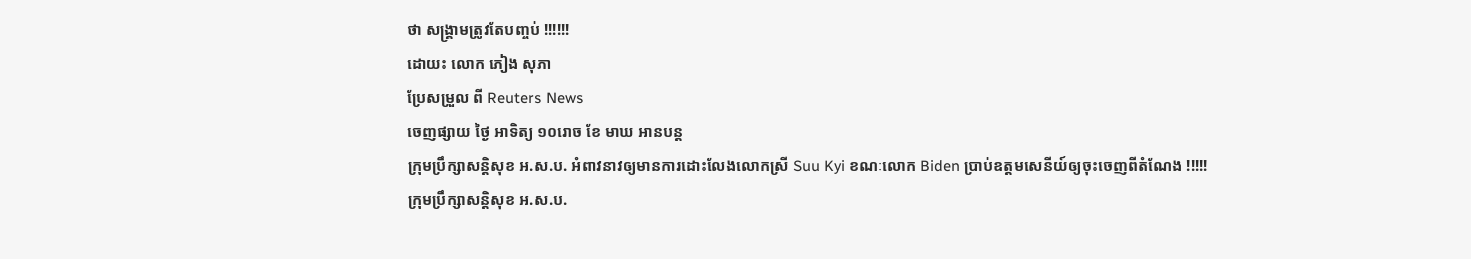ថា សង្គ្រាមត្រូវតែបញ្ចប់ !!!!!!
ដោយះ លោក ភៀង សុភា
ប្រែសម្រួល ពី Reuters News
ចេញផ្សាយ ថ្ងៃ អាទិត្យ ១០រោច ខែ មាឃ អានបន្ត
ក្រុមប្រឹក្សាសន្តិសុខ អ.ស.ប. អំពាវនាវឲ្យមានការដោះលែងលោកស្រី Suu Kyi ខណៈលោក Biden ប្រាប់ឧត្តមសេនីយ៍ឲ្យចុះចេញពីតំណែង !!!!!
ក្រុមប្រឹក្សាសន្តិសុខ អ.ស.ប.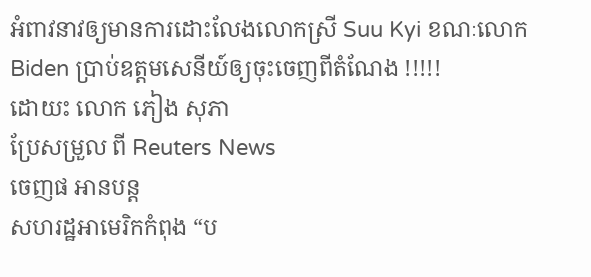អំពាវនាវឲ្យមានការដោះលែងលោកស្រី Suu Kyi ខណៈលោក Biden ប្រាប់ឧត្តមសេនីយ៍ឲ្យចុះចេញពីតំណែង !!!!!
ដោយះ លោក ភៀង សុភា
ប្រែសម្រួល ពី Reuters News
ចេញផ អានបន្ត
សហរដ្ឋអាមេរិកកំពុង “ប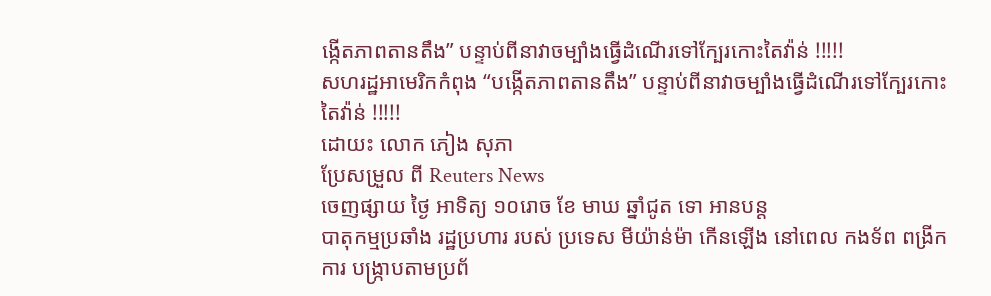ង្កើតភាពតានតឹង” បន្ទាប់ពីនាវាចម្បាំងធ្វើដំណើរទៅក្បែរកោះតៃវ៉ាន់ !!!!!
សហរដ្ឋអាមេរិកកំពុង “បង្កើតភាពតានតឹង” បន្ទាប់ពីនាវាចម្បាំងធ្វើដំណើរទៅក្បែរកោះតៃវ៉ាន់ !!!!!
ដោយះ លោក ភៀង សុភា
ប្រែសម្រួល ពី Reuters News
ចេញផ្សាយ ថ្ងៃ អាទិត្យ ១០រោច ខែ មាឃ ឆ្នាំជូត ទោ អានបន្ត
បាតុកម្មប្រឆាំង រដ្ឋប្រហារ របស់ ប្រទេស មីយ៉ាន់ម៉ា កើនឡើង នៅពេល កងទ័ព ពង្រីកការ បង្ក្រាបតាមប្រព័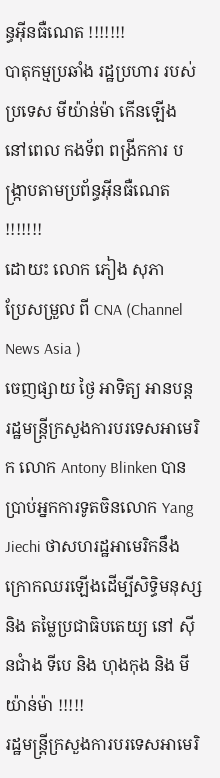ន្ធអ៊ីនធឺណេត !!!!!!!
បាតុកម្មប្រឆាំង រដ្ឋប្រហារ របស់ ប្រទេស មីយ៉ាន់ម៉ា កើនឡើង នៅពេល កងទ័ព ពង្រីកការ បង្ក្រាបតាមប្រព័ន្ធអ៊ីនធឺណេត !!!!!!!
ដោយះ លោក ភៀង សុភា
ប្រែសម្រួល ពី CNA (Channel News Asia )
ចេញផ្សាយ ថ្ងៃ អាទិត្យ អានបន្ត
រដ្ឋមន្រ្តីក្រសួងការបរទេសអាមេរិក លោក Antony Blinken បានប្រាប់អ្នកការទូតចិនលោក Yang Jiechi ថាសហរដ្ឋអាមេរិកនឹងក្រោកឈរឡើងដើម្បីសិទ្ធិមនុស្ស និង តម្លៃប្រជាធិបតេយ្យ នៅ ស៊ីនជាំង ទីបេ និង ហុងកុង និង មីយ៉ាន់ម៉ា !!!!!
រដ្ឋមន្រ្តីក្រសួងការបរទេសអាមេរិ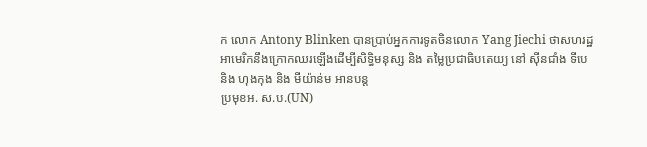ក លោក Antony Blinken បានប្រាប់អ្នកការទូតចិនលោក Yang Jiechi ថាសហរដ្ឋអាមេរិកនឹងក្រោកឈរឡើងដើម្បីសិទ្ធិមនុស្ស និង តម្លៃប្រជាធិបតេយ្យ នៅ ស៊ីនជាំង ទីបេ និង ហុងកុង និង មីយ៉ាន់ម អានបន្ត
ប្រមុខអ. ស.ប.(UN)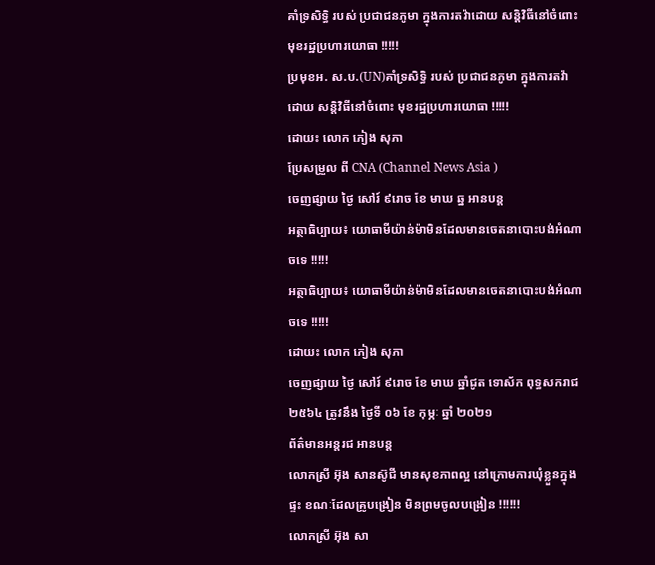គាំទ្រសិទ្ធិ របស់ ប្រជាជនភូមា ក្នុងការតវ៉ាដោយ សន្តិវិធីនៅចំពោះ មុខរដ្ឋប្រហារយោធា !!!!!
ប្រមុខអ. ស.ប.(UN)គាំទ្រសិទ្ធិ របស់ ប្រជាជនភូមា ក្នុងការតវ៉ាដោយ សន្តិវិធីនៅចំពោះ មុខរដ្ឋប្រហារយោធា !!!!!
ដោយះ លោក ភៀង សុភា
ប្រែសម្រួល ពី CNA (Channel News Asia )
ចេញផ្សាយ ថ្ងៃ សៅរ៍ ៩រោច ខែ មាឃ ឆ្ន អានបន្ត
អត្ថាធិប្បាយ៖ យោធាមីយ៉ាន់ម៉ាមិនដែលមានចេតនាបោះបង់អំណាចទេ !!!!!
អត្ថាធិប្បាយ៖ យោធាមីយ៉ាន់ម៉ាមិនដែលមានចេតនាបោះបង់អំណាចទេ !!!!!
ដោយះ លោក ភៀង សុភា
ចេញផ្សាយ ថ្ងៃ សៅរ៍ ៩រោច ខែ មាឃ ឆ្នាំជូត ទោស័ក ពុទ្ធសករាជ ២៥៦៤ ត្រូវនឹង ថ្ងៃទី ០៦ ខែ កុម្ភៈ ឆ្នាំ ២០២១
ព័ត៌មានអន្តរជ អានបន្ត
លោកស្រី អ៊ុង សានស៊ូជី មានសុខភាពល្អ នៅក្រោមការឃុំខ្លួនក្នុងផ្ទះ ខណៈដែលគ្រូបង្រៀន មិនព្រមចូលបង្រៀន !!!!!!
លោកស្រី អ៊ុង សា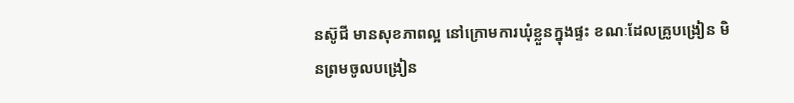នស៊ូជី មានសុខភាពល្អ នៅក្រោមការឃុំខ្លួនក្នុងផ្ទះ ខណៈដែលគ្រូបង្រៀន មិនព្រមចូលបង្រៀន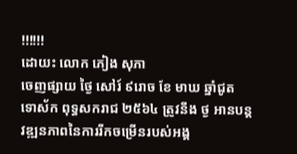!!!!!!
ដោយះ លោក ភៀង សុភា
ចេញផ្សាយ ថ្ងៃ សៅរ៍ ៩រោច ខែ មាឃ ឆ្នាំជូត ទោស័ក ពុទ្ធសករាជ ២៥៦៤ ត្រូវនឹង ថ្ង អានបន្ត
វឌ្ឍនភាពនៃការរីកចម្រើនរបស់អង្គ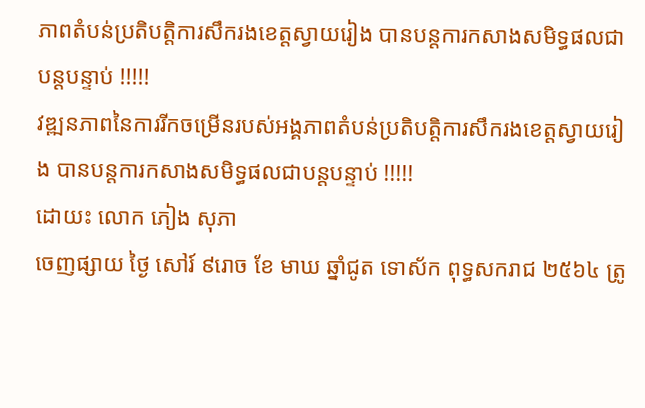ភាពតំបន់ប្រតិបត្តិការសឹករងខេត្តស្វាយរៀង បានបន្តការកសាងសមិទ្ធផលជាបន្តបន្ទាប់ !!!!!
វឌ្ឍនភាពនៃការរីកចម្រើនរបស់អង្គភាពតំបន់ប្រតិបត្តិការសឹករងខេត្តស្វាយរៀង បានបន្តការកសាងសមិទ្ធផលជាបន្តបន្ទាប់ !!!!!
ដោយះ លោក ភៀង សុភា
ចេញផ្សាយ ថ្ងៃ សៅរ៍ ៩រោច ខែ មាឃ ឆ្នាំជូត ទោស័ក ពុទ្ធសករាជ ២៥៦៤ ត្រូ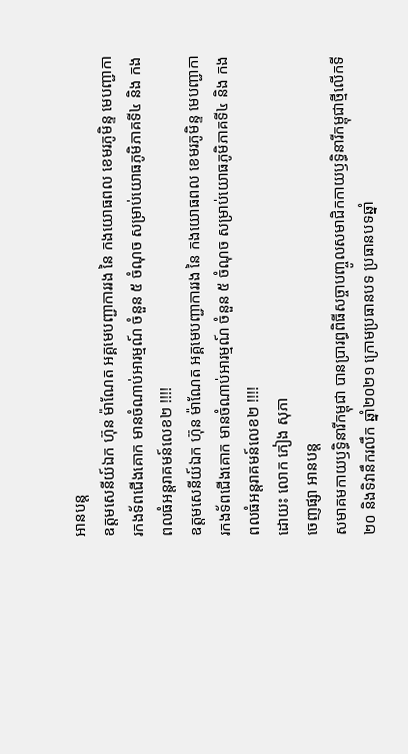អានបន្ត
ឧត្តមសេនីយ៍ឯក ហ៊ុន ម៉ាណែត អគ្គមេបញ្ជាការរង នៃ កងយោធពល ខេមរភូមិន្ទ មេបញ្ជាការកងទ័ពជើងគោក មានចំណាប់អារម្មណ៍ ចំនួន ៥ ចំណុច សម្រាប់យោធភូមិភាគទី៤ និង កងពលធំអន្តរាគមន៍លេខ២ !!!!
ឧត្តមសេនីយ៍ឯក ហ៊ុន ម៉ាណែត អគ្គមេបញ្ជាការរង នៃ កងយោធពល ខេមរភូមិន្ទ មេបញ្ជាការកងទ័ពជើងគោក មានចំណាប់អារម្មណ៍ ចំនួន ៥ ចំណុច សម្រាប់យោធភូមិភាគទី៤ និង កងពលធំអន្តរាគមន៍លេខ២ !!!!
ដោយះ លោក ភៀង សុភា
ចេញផ្សា អានបន្ត
សមាគមកាយឫទ្ធិនារីកម្ពុជា បានប្រារព្ធពិធីសច្ចាបញ្ចូលសមាជិកកាយឫទ្ធិនារីកម្ពុជាថ្មីលើកទី២០ និងទិវានឹករលឹក ឆ្នាំ២០២១ ក្រោមប្រធានបទ ប្រធានបទឆ្នាំ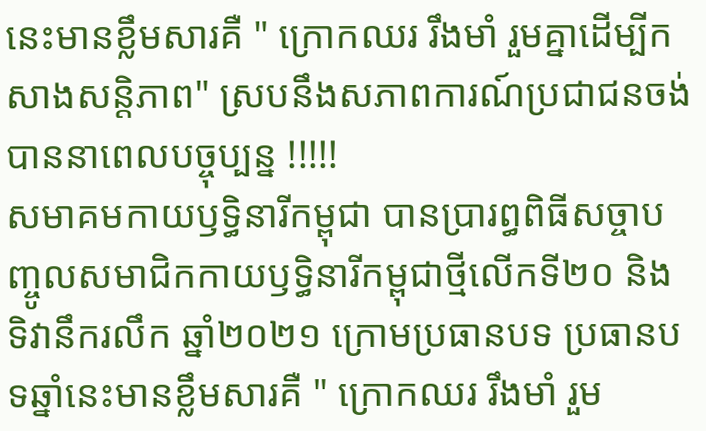នេះមានខ្លឹមសារគឺ " ក្រោកឈរ រឹងមាំ រួមគ្នាដើម្បីកសាងសន្តិភាព" ស្របនឹងសភាពការណ៍ប្រជាជនចង់បាននាពេលបច្ចុប្បន្ន !!!!!
សមាគមកាយឫទ្ធិនារីកម្ពុជា បានប្រារព្ធពិធីសច្ចាបញ្ចូលសមាជិកកាយឫទ្ធិនារីកម្ពុជាថ្មីលើកទី២០ និងទិវានឹករលឹក ឆ្នាំ២០២១ ក្រោមប្រធានបទ ប្រធានបទឆ្នាំនេះមានខ្លឹមសារគឺ " ក្រោកឈរ រឹងមាំ រួម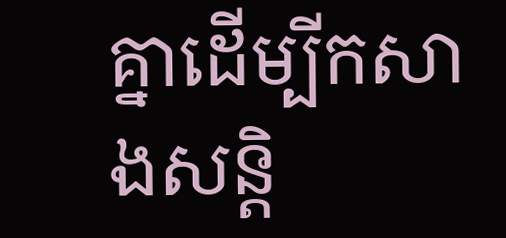គ្នាដើម្បីកសាងសន្តិ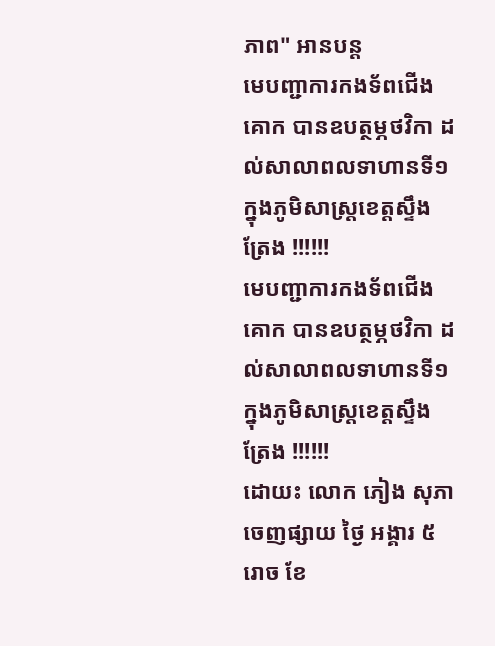ភាព" អានបន្ត
មេបញ្ជាការកងទ័ពជើងគោក បានឧបត្ថម្ភថវិកា ដល់សាលាពលទាហានទី១ ក្នុងភូមិសាស្ត្រខេត្តស្ទឹងត្រែង !!!!!!
មេបញ្ជាការកងទ័ពជើងគោក បានឧបត្ថម្ភថវិកា ដល់សាលាពលទាហានទី១ ក្នុងភូមិសាស្ត្រខេត្តស្ទឹងត្រែង !!!!!!
ដោយះ លោក ភៀង សុភា
ចេញផ្សាយ ថ្ងៃ អង្គារ ៥រោច ខែ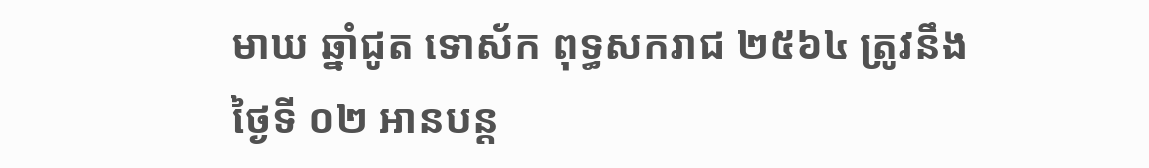មាឃ ឆ្នាំជូត ទោស័ក ពុទ្ធសករាជ ២៥៦៤ ត្រូវនឹង ថ្ងៃទី ០២ អានបន្ត